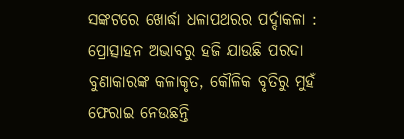ସଙ୍କଟରେ ଖୋର୍ଦ୍ଧା ଧଳାପଥରର ପର୍ଦ୍ଦାକଳା : ପ୍ରୋତ୍ସାହନ ଅଭାବରୁ ହଜି ଯାଉଛି ପରଦା ବୁଣାକାରଙ୍କ କଳାକୃତ, କୌଳିକ ବୃତିରୁ ମୁହଁ ଫେରାଇ ନେଉଛନ୍ତି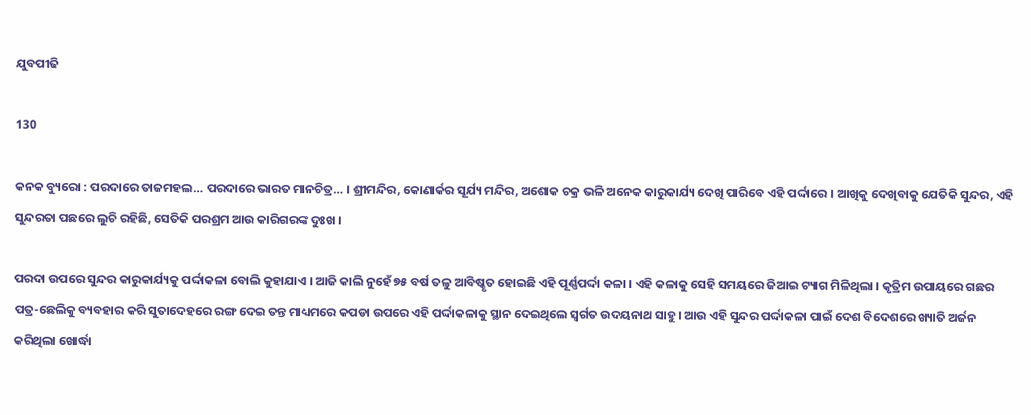ଯୁବପୀଢି

130

କନକ ବ୍ୟୁରୋ : ପରଦାରେ ତାଜମହଲ… ପରଦାରେ ଭାରତ ମାନଚିତ୍ର… । ଶ୍ରୀମନ୍ଦିର, କୋଣାର୍କର ସୂର୍ଯ୍ୟ ମନ୍ଦିର, ଅଶୋକ ଚକ୍ର ଭଳି ଅନେକ କାରୁକାର୍ଯ୍ୟ ଦେଖି ପାରିବେ ଏହି ପର୍ଦ୍ଦାରେ । ଆଖିକୁ ଦେଖିବାକୁ ଯେତିକି ସୁନ୍ଦର, ଏହି ସୁନ୍ଦରତା ପଛରେ ଲୁଚି ରହିଛି, ସେତିକି ପରଶ୍ରମ ଆଉ କାରିଗରଙ୍କ ଦୁଃଖ ।

ପରଦା ଉପରେ ସୁନ୍ଦର କାରୁକାର୍ଯ୍ୟକୁ ପର୍ଦ୍ଦାକଳା ବୋଲି କୁହାଯାଏ । ଆଜି କାଲି ନୁହେଁ ୭୫ ବର୍ଷ ତଳୁ ଆବିଷ୍କୃତ ହୋଇଛି ଏହି ପୂର୍ଣ୍ଣପର୍ଦ୍ଦା କଳା । ଏହି କଳାକୁ ସେହି ସମୟରେ ଜିଆଇ ଟ୍ୟାଗ ମିଳିଥିଲା । କୃତ୍ରିମ ଉପାୟରେ ଗଛର ପତ୍ର-ଛେଲିକୁ ବ୍ୟବହାର କରି ସୁତାଦେହରେ ରଙ୍ଗ ଦେଇ ତନ୍ତ ମାଧ୍ୟମରେ କପଡା ଉପରେ ଏହି ପର୍ଦ୍ଦାକଳାକୁ ସ୍ଥାନ ଦେଇଥିଲେ ସ୍ୱର୍ଗତ ଉଦୟନାଥ ସାହୁ । ଆଉ ଏହି ସୁନ୍ଦର ପର୍ଦ୍ଦାକଳା ପାଇଁ ଦେଶ ବିଦେଶରେ ଖ୍ୟାତି ଅର୍ଜନ କରିଥିଲା ଖୋର୍ଦ୍ଧା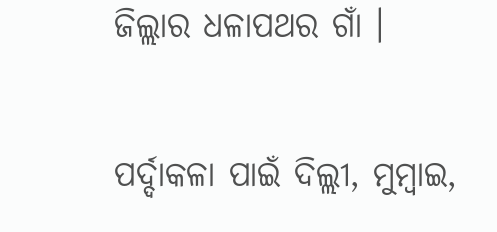ଜିଲ୍ଲାର ଧଳାପଥର ଗାଁ ।

ପର୍ଦ୍ଦାକଳା ପାଇଁ ଦିଲ୍ଲୀ, ମୁମ୍ବାଇ,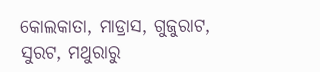କୋଲକାତା, ମାଡ୍ରାସ, ଗୁଜୁରାଟ, ସୁରଟ, ମଥୁରାରୁ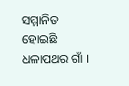ସମ୍ମାନିତ ହୋଇଛି ଧଳାପଥର ଗାଁ ।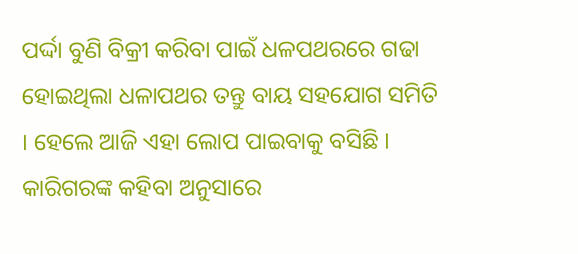ପର୍ଦ୍ଦା ବୁଣି ବିକ୍ରୀ କରିବା ପାଇଁ ଧଳପଥରରେ ଗଢା ହୋଇଥିଲା ଧଳାପଥର ତନ୍ତୁ ବାୟ ସହଯୋଗ ସମିତି । ହେଲେ ଆଜି ଏହା ଲୋପ ପାଇବାକୁ ବସିଛି । କାରିଗରଙ୍କ କହିବା ଅନୁସାରେ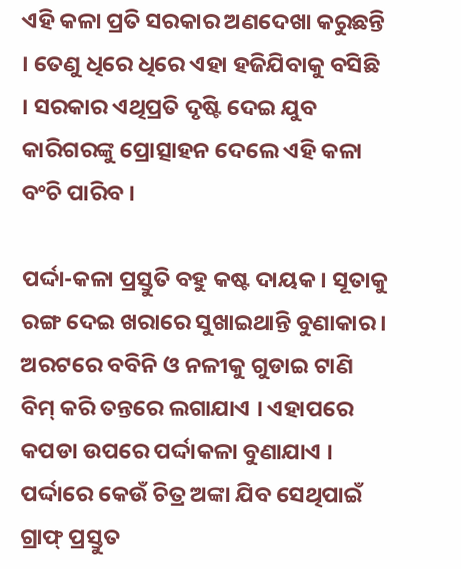ଏହି କଳା ପ୍ରତି ସରକାର ଅଣଦେଖା କରୁଛନ୍ତି । ତେଣୁ ଧିରେ ଧିରେ ଏହା ହଜିଯିବାକୁ ବସିଛି । ସରକାର ଏଥିପ୍ରତି ଦୃଷ୍ଟି ଦେଇ ଯୁବ କାରିଗରଙ୍କୁ ପ୍ରୋତ୍ସାହନ ଦେଲେ ଏହି କଳା ବଂଚି ପାରିବ ।

ପର୍ଦ୍ଦା-କଳା ପ୍ରସ୍ତୁତି ବହୁ କଷ୍ଟ ଦାୟକ । ସୂତାକୁ ରଙ୍ଗ ଦେଇ ଖରାରେ ସୁଖାଇଥାନ୍ତି ବୁଣାକାର । ଅରଟରେ ବବିନି ଓ ନଳୀକୁ ଗୁଡାଇ ଟାଣି ବିମ୍ କରି ତନ୍ତରେ ଲଗାଯାଏ । ଏହାପରେ କପଡା ଉପରେ ପର୍ଦ୍ଦାକଳା ବୁଣାଯାଏ । ପର୍ଦ୍ଦାରେ କେଉଁ ଚିତ୍ର ଅଙ୍କା ଯିବ ସେଥିପାଇଁ ଗ୍ରାଫ୍ ପ୍ରସ୍ତୁତ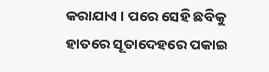କରାଯାଏ । ପରେ ସେହି ଛବିକୁ ହାତରେ ସୂତାଦେହରେ ପକାଇ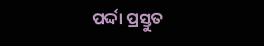ପର୍ଦ୍ଦା ପ୍ରସ୍ତୁତ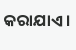କରାଯାଏ ।